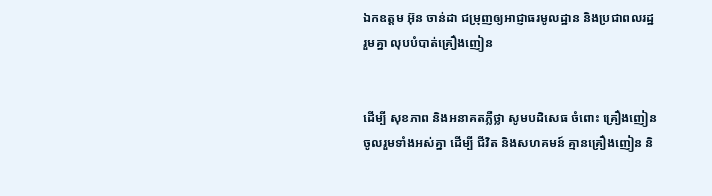ឯកឧត្តម អ៊ុន ចាន់ដា ជម្រុញឲ្យអាជ្ញាធរមូលដ្ឋាន និងប្រជាពលរដ្ឋ រួមគ្នា លុបបំបាត់គ្រឿងញៀន


ដើម្បី សុខភាព និងអនាគតភ្លឺថ្លា សូមបដិសេធ ចំពោះ គ្រឿងញៀន ចូលរួមទាំងអស់គ្នា ដើម្បី ជីវិត និងសហគមន៍ គ្មានគ្រឿងញៀន និ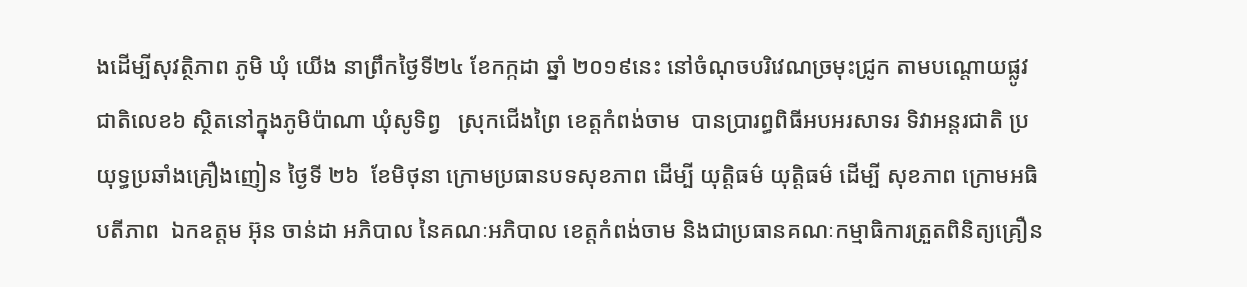ងដើម្បីសុវត្ថិភាព ភូមិ ឃុំ យើង នាព្រឹកថ្ងៃទី២៤ ខែកក្កដា ឆ្នាំ ២០១៩នេះ នៅចំណុចបរិវេណច្រមុះជ្រូក តាមបណ្តោយផ្លូវជាតិលេខ៦ ស្ថិតនៅក្នុងភូមិប៉ាណា ឃុំសូទិព្វ   ស្រុកជើងព្រៃ ខេត្តកំពង់ចាម  បានប្រារព្ធពិធីអបអរសាទរ ទិវាអន្តរជាតិ ប្រយុទ្ធប្រឆាំងគ្រឿងញៀន ថ្ងៃទី ២៦  ខែមិថុនា ក្រោមប្រធានបទសុខភាព ដើម្បី យុត្តិធម៌ យុត្តិធម៌ ដើម្បី សុខភាព ក្រោមអធិបតីភាព  ឯកឧត្តម អ៊ុន ចាន់ដា អភិបាល នៃគណៈអភិបាល ខេត្តកំពង់ចាម និងជាប្រធានគណៈកម្មាធិការត្រួតពិនិត្យគ្រឿន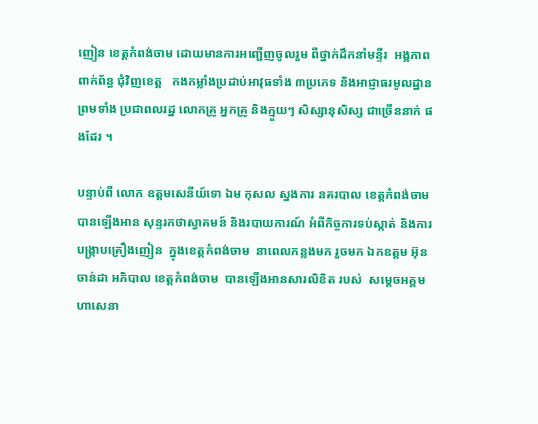ញៀន ខេត្តកំពង់ចាម ដោយមានការអញ្ជើញចូលរួម ពីថ្នាក់ដឹកនាំមន្ទីរ  អង្គភាព ពាក់ព័ន្ធ ជុំវិញខេត្ត   កងកម្លាំងប្រដាប់អាវុធទាំង ៣ប្រភេទ និងអាជ្ញាធរមូលដ្ឋាន ព្រមទាំង ប្រជាពលរដ្ឋ លោកគ្រូ អ្នកគ្រូ និងក្មួយៗ សិស្សានុសិស្ស ជាច្រើននាក់ ផងដែរ ។

បន្ទាប់ពី លោក ឧត្ដមសេនីយ៍ទោ ឯម កុសល ស្នងការ នគរបាល ខេត្តកំពង់ចាម បានឡើងអាន សុន្ទរកថាស្វាគមន៍ និងរបាយការណ៍ អំពីកិច្ចការទប់ស្កាត់ និងការបង្ក្រាបគ្រឿងញៀន  ក្នុងខេត្តកំពង់ចាម  នាពេលកន្លងមក រួចមក ឯកឧត្តម អ៊ុន ចាន់ដា អភិបាល ខេត្តកំពង់ចាម  បានឡើងអានសារលិខិត របស់  សម្តេចអគ្គមហាសេនា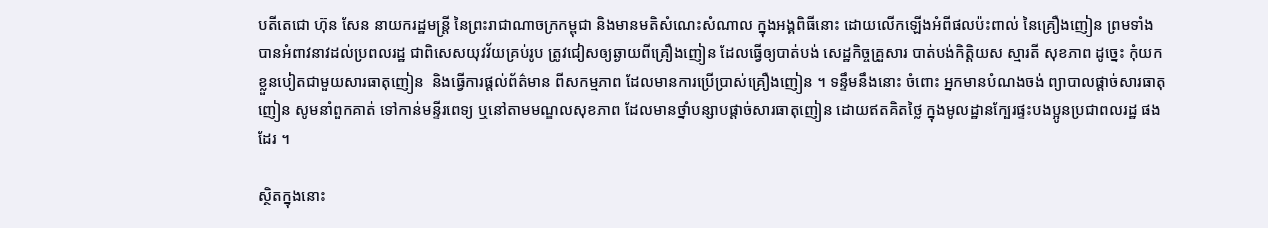បតីតេជោ ហ៊ុន សែន នាយករដ្ឋមន្ត្រី នៃព្រះរាជាណាចក្រកម្ពុជា និងមានមតិសំណេះសំណាល ក្នុងអង្គពិធីនោះ ដោយលើកឡើងអំពីផលប៉ះពាល់ នៃគ្រឿងញៀន ព្រមទាំង បានអំពាវនាវដល់ប្រពលរដ្ឋ ជាពិសេសយុវវ័យគ្រប់រូប ត្រូវជៀសឲ្យឆ្ងាយពីគ្រឿងញៀន ដែលធ្វើឲ្យបាត់បង់ សេដ្ឋកិច្ចគ្រួសារ បាត់បង់កិត្តិយស ស្មារតី សុខភាព ដូច្នេះ កុំយកខ្លួនបៀតជាមួយសារធាតុញៀន  និងធ្វើការផ្តល់ព័ត៌មាន ពីសកម្មភាព ដែលមានការប្រើប្រាស់គ្រឿងញៀន ។ ទន្ទឹមនឹងនោះ ចំពោះ អ្នកមានបំណងចង់ ព្យាបាលផ្តាច់សារធាតុញៀន សូមនាំពួកគាត់ ទៅកាន់មន្ទីរពេទ្យ ឬនៅតាមមណ្ឌលសុខភាព ដែលមានថ្នាំបន្សាបផ្តាច់សារធាតុញៀន ដោយឥតគិតថ្លៃ ក្នុងមូលដ្ឋានក្បែរផ្ទះបងប្អូនប្រជាពលរដ្ឋ ផងដែរ ។

ស្ថិតក្នុងនោះ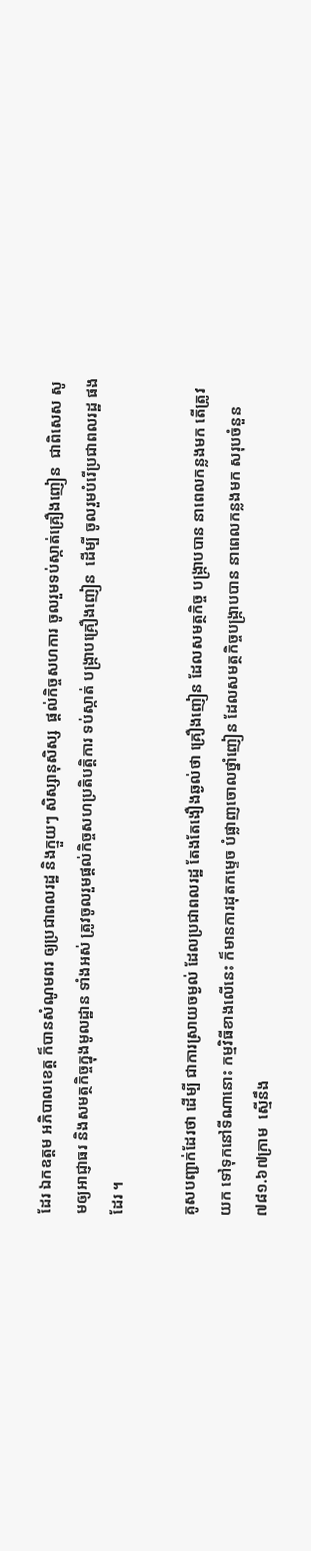ដែរ ឯកឧត្តម អភិបាលខេត្ត ក៏បានសំណូមពរ ឲ្យប្រជាពលរដ្ឋ និងក្មួយៗ សិស្សានុសិស្ស  ផ្តល់កិច្ចសហការ ចូលរួមទប់ស្កាត់គ្រឿងញៀន  ជាពិសេស សូមឲ្យអាជ្ញាធរ និងសមត្ថកិច្ចក្នុងមូលដ្ឋាន ទាំងអស់ ត្រូវចូលរួមផ្ដល់កិច្ចសហប្រតិបត្តិការ ទប់ស្កាត់ បង្ក្រាបគ្រឿងញៀន  ដើម្បី ចូលរួមបំរើប្រជាពលរដ្ឋ ផងដែរ ។

គូសបញ្ជាក់ដែរថា ដើម្បី ជាការស្រាយចម្ងល់ ដែលប្រជាពលរដ្ឋ តែងតែងឿងឆ្ងល់ថា គ្រឿងញៀន ដែលសមត្ថកិច្ច បង្ក្រាបបាន នាពេលកន្លងមក តើត្រូវយក ទៅទុកនៅទីណានោះ កម្មវិធីខាងលើនេះ ក៏មានការដុតកម្ទេច បំផ្លាញចោលថ្នាំញៀន ដែលសមត្ថកិច្ចបង្ក្រាបបាន នាពេលកន្លងមក សរុបចំនួន ៧៨១.៦៧ក្រាម  ស្មើនឹង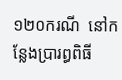១២០ករណី  នៅកន្លែងប្រារព្ធពិធី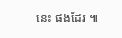នេះ ផងដែរ ៕